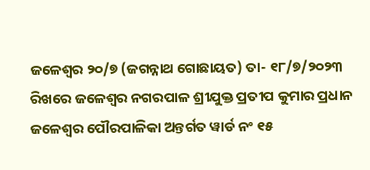ଜଳେଶ୍ଵର ୨୦/୭ (ଜଗନ୍ନାଥ ଗୋଛାୟତ) ତା- ୧୮/୭/୨୦୨୩ ରିଖରେ ଜଳେଶ୍ଵର ନଗରପାଳ ଶ୍ରୀଯୁକ୍ତ ପ୍ରତୀପ କୁମାର ପ୍ରଧାନ ଜଳେଶ୍ୱର ପୌରପାଳିକା ଅନ୍ତର୍ଗତ ୱାର୍ଡ ନଂ ୧୫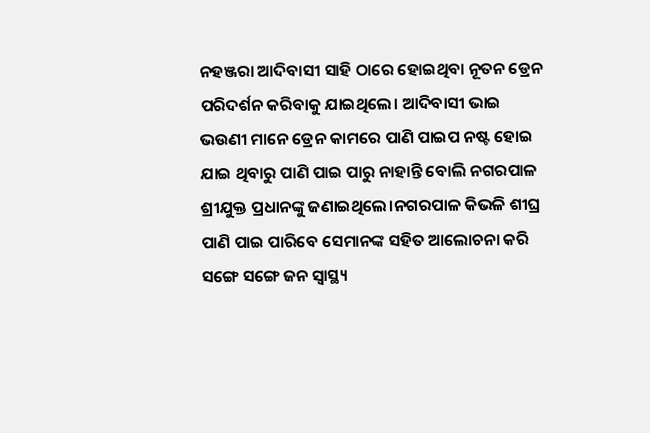ନହଞ୍ଜରା ଆଦିବାସୀ ସାହି ଠାରେ ହୋଇଥିବା ନୂତନ ଡ୍ରେନ ପରିଦର୍ଶନ କରିବାକୁ ଯାଇଥିଲେ। ଆଦିବାସୀ ଭାଇ ଭଉଣୀ ମାନେ ଡ୍ରେନ କାମରେ ପାଣି ପାଇପ ନଷ୍ଟ ହୋଇ ଯାଇ ଥିବାରୁ ପାଣି ପାଇ ପାରୁ ନାହାନ୍ତି ବୋଲି ନଗରପାଳ ଶ୍ରୀଯୁକ୍ତ ପ୍ରଧାନଙ୍କୁ ଜଣାଇଥିଲେ।ନଗରପାଳ କିଭଳି ଶୀଘ୍ର ପାଣି ପାଇ ପାରିବେ ସେମାନଙ୍କ ସହିତ ଆଲୋଚନା କରି ସଙ୍ଗେ ସଙ୍ଗେ ଜନ ସ୍ଵାସ୍ଥ୍ୟ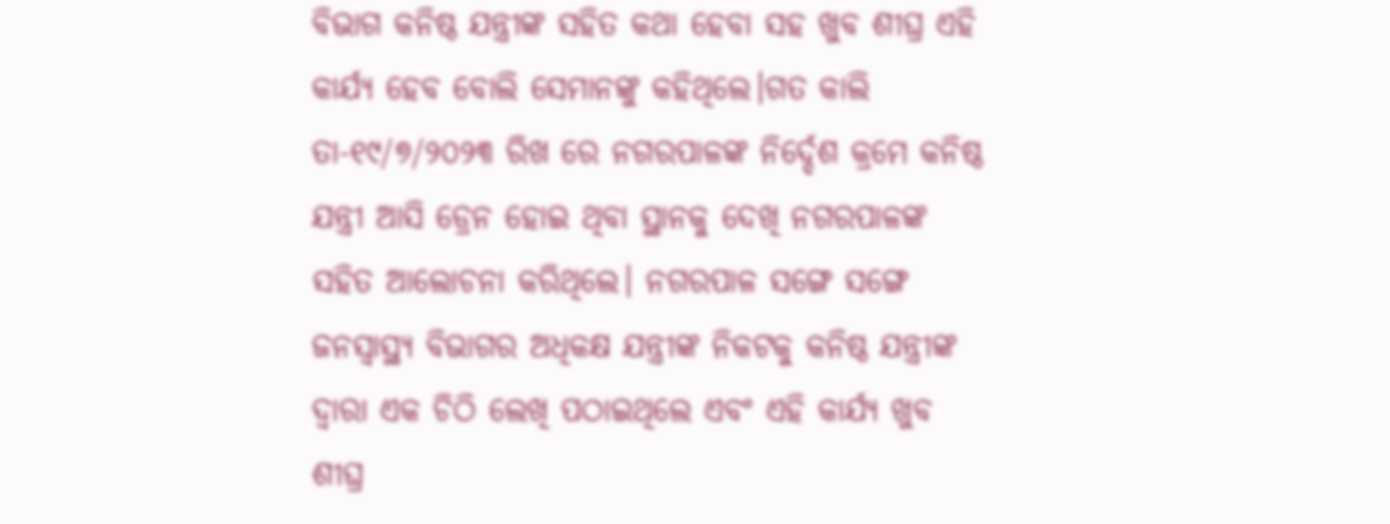ବିଭାଗ କନିଷ୍ଠ ଯନ୍ତ୍ରୀଙ୍କ ସହିତ କଥା ହେବା ସହ ଖୁବ ଶୀଘ୍ର ଏହି କାର୍ଯ୍ୟ ହେବ ବୋଲି ସେମାନଙ୍କୁ କହିଥିଲେ।ଗତ କାଲି ତା-୧୯/୭/୨୦୨୩ ରିଖ ରେ ନଗରପାଳଙ୍କ ନିର୍ଦ୍ଦେଶ କ୍ରମେ କନିଷ୍ଠ ଯନ୍ତ୍ରୀ ଆସି ଡ୍ରେନ ହୋଇ ଥିବା ସ୍ଥାନକୁ ଦେଖି ନଗରପାଳଙ୍କ ସହିତ ଆଲୋଚନା କରିଥିଲେ। ନଗରପାଳ ସଙ୍ଗେ ସଙ୍ଗେ ଜନସ୍ୱାସ୍ଥ୍ୟ ବିଭାଗର ଅଧିକକ୍ଷ ଯନ୍ତ୍ରୀଙ୍କ ନିକଟକୁ କନିଷ୍ଠ ଯନ୍ତ୍ରୀଙ୍କ ଦ୍ଵାରା ଏକ ଚିଠି ଲେଖି ପଠାଇଥିଲେ ଏବଂ ଏହି କାର୍ଯ୍ୟ ଖୁବ ଶୀଘ୍ର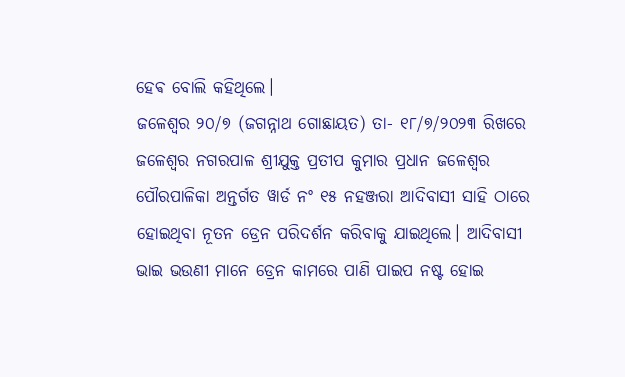ହେଵ ବୋଲି କହିଥିଲେ।
ଜଳେଶ୍ଵର ୨୦/୭ (ଜଗନ୍ନାଥ ଗୋଛାୟତ) ତା- ୧୮/୭/୨୦୨୩ ରିଖରେ ଜଳେଶ୍ଵର ନଗରପାଳ ଶ୍ରୀଯୁକ୍ତ ପ୍ରତୀପ କୁମାର ପ୍ରଧାନ ଜଳେଶ୍ୱର ପୌରପାଳିକା ଅନ୍ତର୍ଗତ ୱାର୍ଡ ନଂ ୧୫ ନହଞ୍ଜରା ଆଦିବାସୀ ସାହି ଠାରେ ହୋଇଥିବା ନୂତନ ଡ୍ରେନ ପରିଦର୍ଶନ କରିବାକୁ ଯାଇଥିଲେ। ଆଦିବାସୀ ଭାଇ ଭଉଣୀ ମାନେ ଡ୍ରେନ କାମରେ ପାଣି ପାଇପ ନଷ୍ଟ ହୋଇ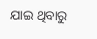ଯାଇ ଥିବାରୁ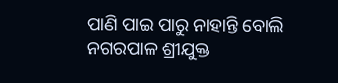ପାଣି ପାଇ ପାରୁ ନାହାନ୍ତି ବୋଲି ନଗରପାଳ ଶ୍ରୀଯୁକ୍ତ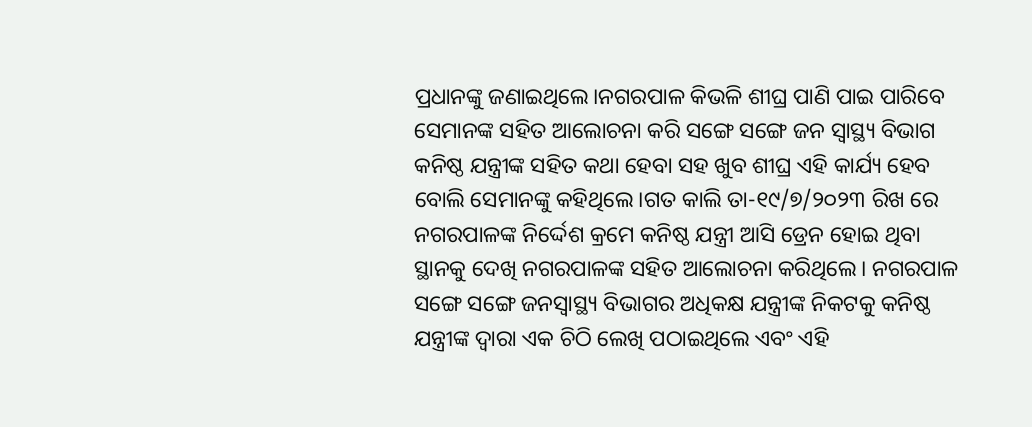ପ୍ରଧାନଙ୍କୁ ଜଣାଇଥିଲେ।ନଗରପାଳ କିଭଳି ଶୀଘ୍ର ପାଣି ପାଇ ପାରିବେ ସେମାନଙ୍କ ସହିତ ଆଲୋଚନା କରି ସଙ୍ଗେ ସଙ୍ଗେ ଜନ ସ୍ଵାସ୍ଥ୍ୟ ବିଭାଗ କନିଷ୍ଠ ଯନ୍ତ୍ରୀଙ୍କ ସହିତ କଥା ହେବା ସହ ଖୁବ ଶୀଘ୍ର ଏହି କାର୍ଯ୍ୟ ହେବ ବୋଲି ସେମାନଙ୍କୁ କହିଥିଲେ।ଗତ କାଲି ତା-୧୯/୭/୨୦୨୩ ରିଖ ରେ ନଗରପାଳଙ୍କ ନିର୍ଦ୍ଦେଶ କ୍ରମେ କନିଷ୍ଠ ଯନ୍ତ୍ରୀ ଆସି ଡ୍ରେନ ହୋଇ ଥିବା ସ୍ଥାନକୁ ଦେଖି ନଗରପାଳଙ୍କ ସହିତ ଆଲୋଚନା କରିଥିଲେ। ନଗରପାଳ ସଙ୍ଗେ ସଙ୍ଗେ ଜନସ୍ୱାସ୍ଥ୍ୟ ବିଭାଗର ଅଧିକକ୍ଷ ଯନ୍ତ୍ରୀଙ୍କ ନିକଟକୁ କନିଷ୍ଠ ଯନ୍ତ୍ରୀଙ୍କ ଦ୍ଵାରା ଏକ ଚିଠି ଲେଖି ପଠାଇଥିଲେ ଏବଂ ଏହି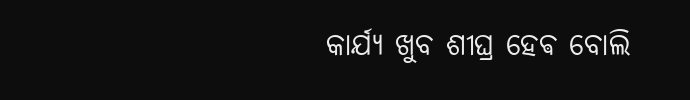କାର୍ଯ୍ୟ ଖୁବ ଶୀଘ୍ର ହେଵ ବୋଲି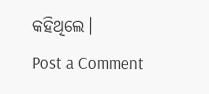କହିଥିଲେ।
Post a Comment